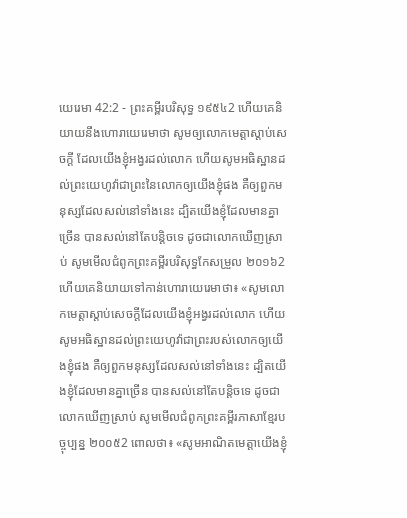យេរេមា 42:2 - ព្រះគម្ពីរបរិសុទ្ធ ១៩៥៤2 ហើយគេនិយាយនឹងហោរាយេរេមាថា សូមឲ្យលោកមេត្តាស្តាប់សេចក្ដី ដែលយើងខ្ញុំអង្វរដល់លោក ហើយសូមអធិស្ឋានដល់ព្រះយេហូវ៉ាជាព្រះនៃលោកឲ្យយើងខ្ញុំផង គឺឲ្យពួកមនុស្សដែលសល់នៅទាំងនេះ ដ្បិតយើងខ្ញុំដែលមានគ្នាច្រើន បានសល់នៅតែបន្តិចទេ ដូចជាលោកឃើញស្រាប់ សូមមើលជំពូកព្រះគម្ពីរបរិសុទ្ធកែសម្រួល ២០១៦2 ហើយគេនិយាយទៅកាន់ហោរាយេរេមាថា៖ «សូមលោកមេត្តាស្តាប់សេចក្ដីដែលយើងខ្ញុំអង្វរដល់លោក ហើយសូមអធិស្ឋានដល់ព្រះយេហូវ៉ាជាព្រះរបស់លោកឲ្យយើងខ្ញុំផង គឺឲ្យពួកមនុស្សដែលសល់នៅទាំងនេះ ដ្បិតយើងខ្ញុំដែលមានគ្នាច្រើន បានសល់នៅតែបន្តិចទេ ដូចជាលោកឃើញស្រាប់ សូមមើលជំពូកព្រះគម្ពីរភាសាខ្មែរបច្ចុប្បន្ន ២០០៥2 ពោលថា៖ «សូមអាណិតមេត្តាយើងខ្ញុំ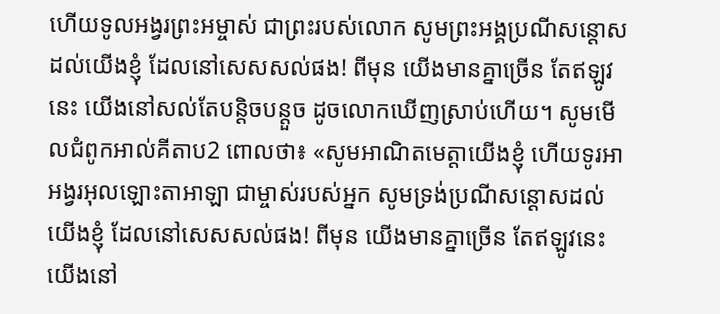ហើយទូលអង្វរព្រះអម្ចាស់ ជាព្រះរបស់លោក សូមព្រះអង្គប្រណីសន្ដោសដល់យើងខ្ញុំ ដែលនៅសេសសល់ផង! ពីមុន យើងមានគ្នាច្រើន តែឥឡូវនេះ យើងនៅសល់តែបន្តិចបន្តួច ដូចលោកឃើញស្រាប់ហើយ។ សូមមើលជំពូកអាល់គីតាប2 ពោលថា៖ «សូមអាណិតមេត្តាយើងខ្ញុំ ហើយទូរអាអង្វរអុលឡោះតាអាឡា ជាម្ចាស់របស់អ្នក សូមទ្រង់ប្រណីសន្ដោសដល់យើងខ្ញុំ ដែលនៅសេសសល់ផង! ពីមុន យើងមានគ្នាច្រើន តែឥឡូវនេះ យើងនៅ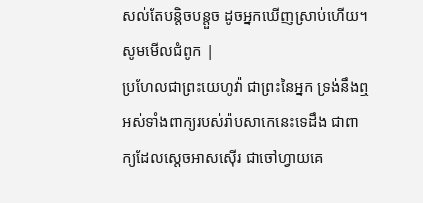សល់តែបន្តិចបន្តួច ដូចអ្នកឃើញស្រាប់ហើយ។ សូមមើលជំពូក |
ប្រហែលជាព្រះយេហូវ៉ា ជាព្រះនៃអ្នក ទ្រង់នឹងឮអស់ទាំងពាក្យរបស់រ៉ាបសាកេនេះទេដឹង ជាពាក្យដែលស្តេចអាសស៊ើរ ជាចៅហ្វាយគេ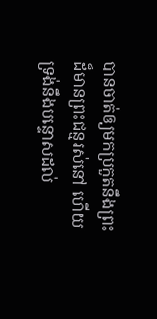បានចាត់ឲ្យមកប្រកួតនឹងព្រះដ៏មានព្រះជន្មរស់នៅ ហើយទ្រង់នឹងបន្ទោសដល់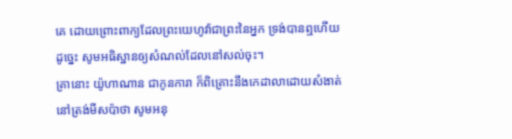គេ ដោយព្រោះពាក្យដែលព្រះយេហូវ៉ាជាព្រះនៃអ្នក ទ្រង់បានឮហើយ ដូច្នេះ សូមអធិស្ឋានឲ្យសំណល់ដែលនៅសល់ចុះ។
គ្រានោះ យ៉ូហាណាន ជាកូនការា ក៏ពិគ្រោះនឹងកេដាលាដោយសំងាត់ នៅត្រង់មីសប៉ាថា សូមអនុ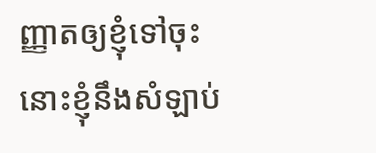ញ្ញាតឲ្យខ្ញុំទៅចុះ នោះខ្ញុំនឹងសំឡាប់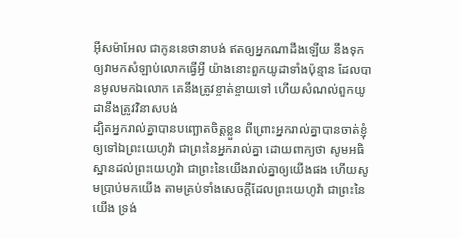អ៊ីសម៉ាអែល ជាកូននេថានាបង់ ឥតឲ្យអ្នកណាដឹងឡើយ នឹងទុកឲ្យវាមកសំឡាប់លោកធ្វើអ្វី យ៉ាងនោះពួកយូដាទាំងប៉ុន្មាន ដែលបានមូលមកឯលោក គេនឹងត្រូវខ្ចាត់ខ្ចាយទៅ ហើយសំណល់ពួកយូដានឹងត្រូវវិនាសបង់
ដ្បិតអ្នករាល់គ្នាបានបញ្ឆោតចិត្តខ្លួន ពីព្រោះអ្នករាល់គ្នាបានចាត់ខ្ញុំឲ្យទៅឯព្រះយេហូវ៉ា ជាព្រះនៃអ្នករាល់គ្នា ដោយពាក្យថា សូមអធិស្ឋានដល់ព្រះយេហូវ៉ា ជាព្រះនៃយើងរាល់គ្នាឲ្យយើងផង ហើយសូមប្រាប់មកយើង តាមគ្រប់ទាំងសេចក្ដីដែលព្រះយេហូវ៉ា ជាព្រះនៃយើង ទ្រង់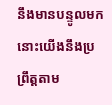នឹងមានបន្ទូលមក នោះយើងនឹងប្រព្រឹត្តតាម